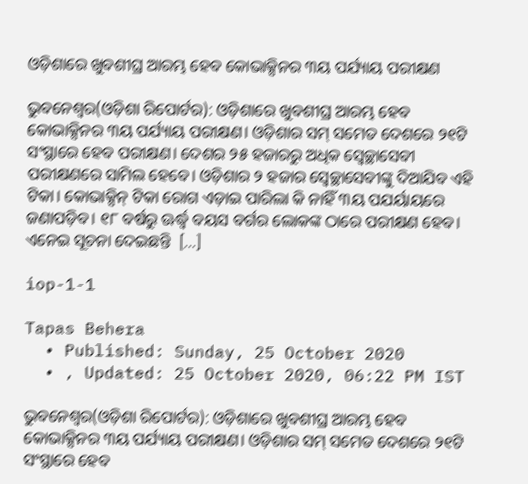ଓଡ଼ିଶାରେ ଖୁବଶୀଘ୍ର ଆରମ୍ଭ ହେବ କୋଭାକ୍ସିନର ୩ୟ ପର୍ଯ୍ୟାୟ ପରୀକ୍ଷଣ

ଭୁବନେଶ୍ୱର(ଓଡ଼ିଶା ରିପୋର୍ଟର): ଓଡ଼ିଶାରେ ଖୁବଶୀଘ୍ର ଆରମ୍ଭ ହେବ କୋଭାକ୍ସିନର ୩ୟ ପର୍ଯ୍ୟାୟ ପରୀକ୍ଷଣ। ଓଡ଼ିଶାର ସମ୍ ସମେତ ଦେଶରେ ୨୧ଟି ସଂସ୍ଥାରେ ହେବ ପରୀକ୍ଷଣ। ଦେଶର ୨୫ ହଜାରରୁ ଅଧିକ ସ୍ୱେଚ୍ଛାସେବୀ ପରୀକ୍ଷଣରେ ସାମିଲ ହେବେ। ଓଡ଼ିଶାର ୨ ହଜାର ସ୍ୱେଚ୍ଛାସେବୀଙ୍କୁ ଦିଆଯିବ ଏହି ଟିକା। କୋଭାକ୍ସିନ୍ ଟିକା ରୋଗ ଏଡ଼ାଇ ପାରିଲା କି ନାହିଁ ୩ୟ ପଯର୍ୟାୟରେ ଜଣାପଡ଼ିବ। ୧୮ ବର୍ଷରୁ ଊର୍ଦ୍ଧ୍ୱ ବୟସ ବର୍ଗର ଲୋକଙ୍କ ଠାରେ ପରୀକ୍ଷଣ ହେବ। ଏନେଇ ସୂଚନା ଦେଇଛନ୍ତି  […]

iop-1-1

Tapas Behera
  • Published: Sunday, 25 October 2020
  • , Updated: 25 October 2020, 06:22 PM IST

ଭୁବନେଶ୍ୱର(ଓଡ଼ିଶା ରିପୋର୍ଟର): ଓଡ଼ିଶାରେ ଖୁବଶୀଘ୍ର ଆରମ୍ଭ ହେବ କୋଭାକ୍ସିନର ୩ୟ ପର୍ଯ୍ୟାୟ ପରୀକ୍ଷଣ। ଓଡ଼ିଶାର ସମ୍ ସମେତ ଦେଶରେ ୨୧ଟି ସଂସ୍ଥାରେ ହେବ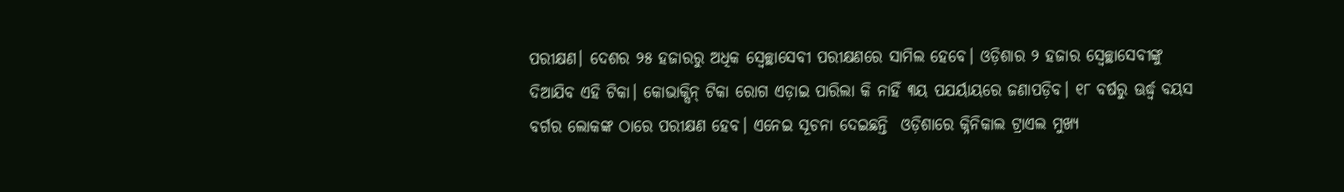ପରୀକ୍ଷଣ। ଦେଶର ୨୫ ହଜାରରୁ ଅଧିକ ସ୍ୱେଚ୍ଛାସେବୀ ପରୀକ୍ଷଣରେ ସାମିଲ ହେବେ। ଓଡ଼ିଶାର ୨ ହଜାର ସ୍ୱେଚ୍ଛାସେବୀଙ୍କୁ ଦିଆଯିବ ଏହି ଟିକା। କୋଭାକ୍ସିନ୍ ଟିକା ରୋଗ ଏଡ଼ାଇ ପାରିଲା କି ନାହିଁ ୩ୟ ପଯର୍ୟାୟରେ ଜଣାପଡ଼ିବ। ୧୮ ବର୍ଷରୁ ଊର୍ଦ୍ଧ୍ୱ ବୟସ ବର୍ଗର ଲୋକଙ୍କ ଠାରେ ପରୀକ୍ଷଣ ହେବ। ଏନେଇ ସୂଚନା ଦେଇଛନ୍ତି  ଓଡ଼ିଶାରେ କ୍ନିନିକାଲ ଟ୍ରାଏଲ ମୁଖ୍ୟ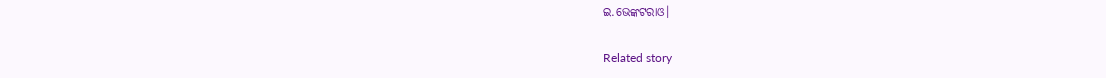ଇ.ଭେଙ୍କଟରାଓ।

Related story